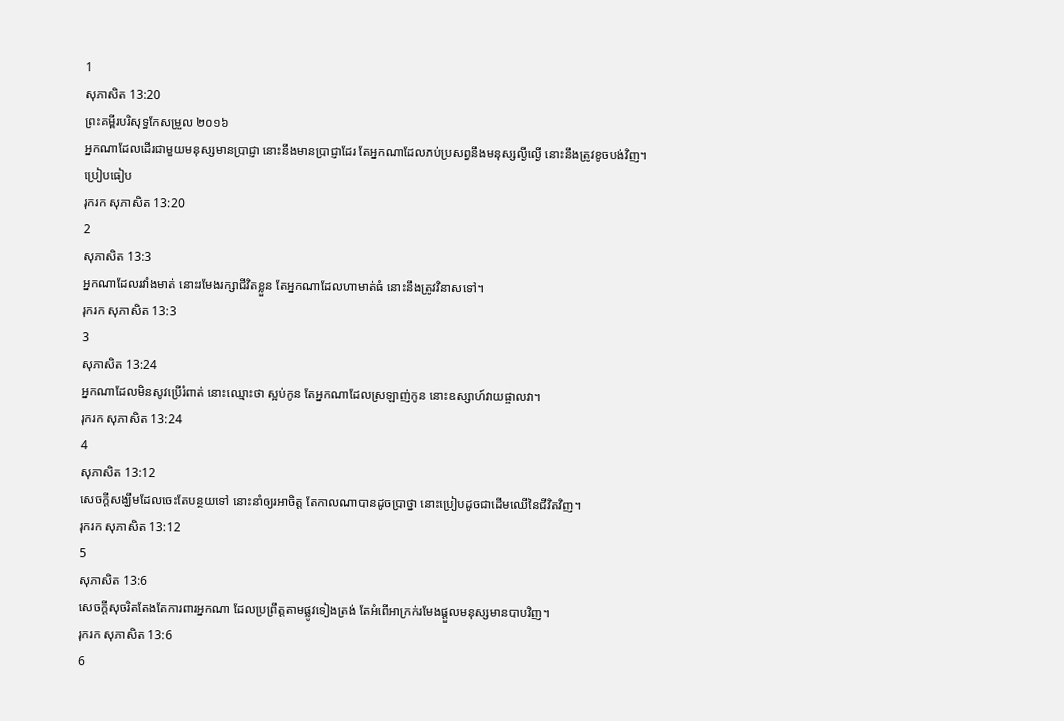1
សុភាសិត 13:20
ព្រះគម្ពីរបរិសុទ្ធកែសម្រួល ២០១៦
អ្នកណាដែលដើរជាមួយមនុស្សមានប្រាជ្ញា នោះនឹងមានប្រាជ្ញាដែរ តែអ្នកណាដែលភប់ប្រសព្វនឹងមនុស្សល្ងីល្ងើ នោះនឹងត្រូវខូចបង់វិញ។
ប្រៀបធៀប
រុករក សុភាសិត 13:20
2
សុភាសិត 13:3
អ្នកណាដែលរវាំងមាត់ នោះរមែងរក្សាជីវិតខ្លួន តែអ្នកណាដែលហាមាត់ធំ នោះនឹងត្រូវវិនាសទៅ។
រុករក សុភាសិត 13:3
3
សុភាសិត 13:24
អ្នកណាដែលមិនសូវប្រើរំពាត់ នោះឈ្មោះថា ស្អប់កូន តែអ្នកណាដែលស្រឡាញ់កូន នោះឧស្សាហ៍វាយផ្ចាលវា។
រុករក សុភាសិត 13:24
4
សុភាសិត 13:12
សេចក្ដីសង្ឃឹមដែលចេះតែបន្ថយទៅ នោះនាំឲ្យរអាចិត្ត តែកាលណាបានដូចប្រាថ្នា នោះប្រៀបដូចជាដើមឈើនៃជីវិតវិញ។
រុករក សុភាសិត 13:12
5
សុភាសិត 13:6
សេចក្ដីសុចរិតតែងតែការពារអ្នកណា ដែលប្រព្រឹត្តតាមផ្លូវទៀងត្រង់ តែអំពើអាក្រក់រមែងផ្តួលមនុស្សមានបាបវិញ។
រុករក សុភាសិត 13:6
6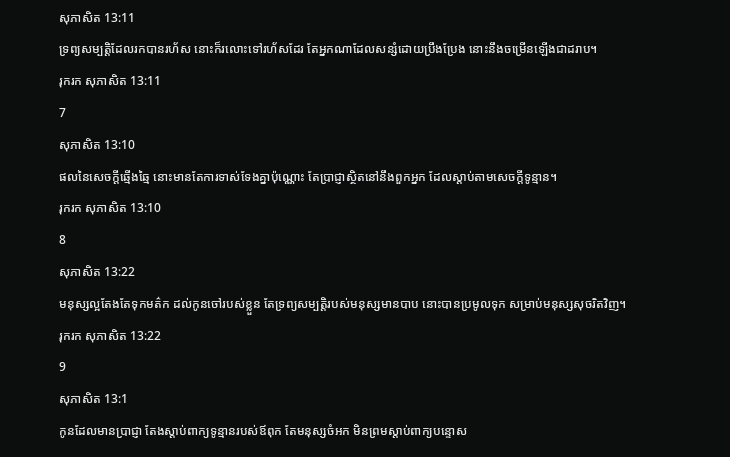សុភាសិត 13:11
ទ្រព្យសម្បត្តិដែលរកបានរហ័ស នោះក៏រលោះទៅរហ័សដែរ តែអ្នកណាដែលសន្សំដោយប្រឹងប្រែង នោះនឹងចម្រើនឡើងជាដរាប។
រុករក សុភាសិត 13:11
7
សុភាសិត 13:10
ផលនៃសេចក្ដីឆ្មើងឆ្មៃ នោះមានតែការទាស់ទែងគ្នាប៉ុណ្ណោះ តែប្រាជ្ញាស្ថិតនៅនឹងពួកអ្នក ដែលស្តាប់តាមសេចក្ដីទូន្មាន។
រុករក សុភាសិត 13:10
8
សុភាសិត 13:22
មនុស្សល្អតែងតែទុកមត៌ក ដល់កូនចៅរបស់ខ្លួន តែទ្រព្យសម្បត្តិរបស់មនុស្សមានបាប នោះបានប្រមូលទុក សម្រាប់មនុស្សសុចរិតវិញ។
រុករក សុភាសិត 13:22
9
សុភាសិត 13:1
កូនដែលមានប្រាជ្ញា តែងស្តាប់ពាក្យទូន្មានរបស់ឪពុក តែមនុស្សចំអក មិនព្រមស្តាប់ពាក្យបន្ទោស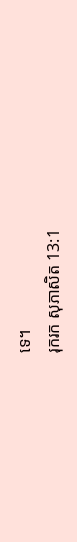ទេ។
រុករក សុភាសិត 13:1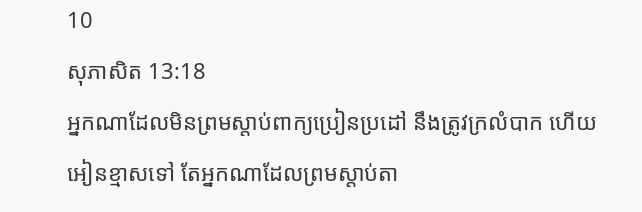10
សុភាសិត 13:18
អ្នកណាដែលមិនព្រមស្តាប់ពាក្យប្រៀនប្រដៅ នឹងត្រូវក្រលំបាក ហើយអៀនខ្មាសទៅ តែអ្នកណាដែលព្រមស្តាប់តា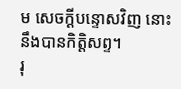ម សេចក្ដីបន្ទោសវិញ នោះនឹងបានកិត្តិសព្ទ។
រុ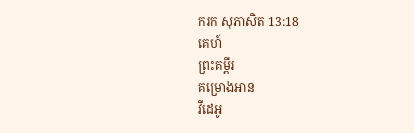ករក សុភាសិត 13:18
គេហ៍
ព្រះគម្ពីរ
គម្រោងអាន
វីដេអូ